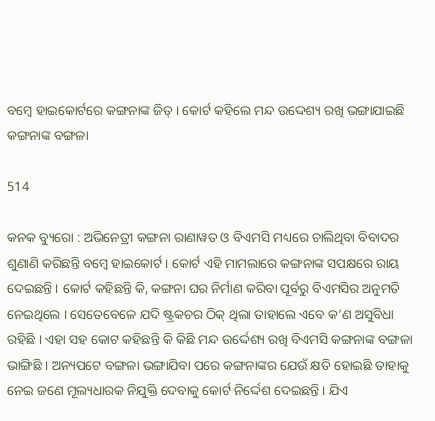ବମ୍ବେ ହାଇକୋର୍ଟରେ କଙ୍ଗନାଙ୍କ ଜିତ୍ । କୋର୍ଟ କହିଲେ ମନ୍ଦ ଉଦ୍ଦେଶ୍ୟ ରଖି ଭଙ୍ଗାଯାଇଛି କଙ୍ଗନାଙ୍କ ବଙ୍ଗଳା

514

କନକ ବ୍ୟୁରୋ : ଅଭିନେତ୍ରୀ କଙ୍ଗନା ରାଣାୱତ ଓ ବିଏମସି ମଧ୍ୟରେ ଚାଲିଥିବା ବିବାଦର ଶୁଣାଣି କରିଛନ୍ତି ବମ୍ବେ ହାଇକୋର୍ଟ । କୋର୍ଟ ଏହି ମାମଲାରେ କଙ୍ଗନାଙ୍କ ସପକ୍ଷରେ ରାୟ ଦେଇଛନ୍ତି । କୋର୍ଟ କହିଛନ୍ତି କି, କଙ୍ଗନା ଘର ନିର୍ମାଣ କରିବା ପୂର୍ବରୁ ବିଏମସିର ଅନୁମତି ନେଇଥିଲେ । ସେତେବେଳେ ଯଦି ଷ୍ଟ୍ରକଚର ଠିକ୍ ଥିଲା ତାହାଲେ ଏବେ କ’ଣ ଅସୁବିଧା ରହିଛି । ଏହା ସହ କୋଟ କହିଛନ୍ତି କି କିଛି ମନ୍ଦ ଉର୍ଦ୍ଦେଶ୍ୟ ରଖି ବିଏମସି କଙ୍ଗନାଙ୍କ ବଙ୍ଗଳା ଭାଙ୍ଗିଛି । ଅନ୍ୟପଟେ ବଙ୍ଗଳା ଭଙ୍ଗାଯିବା ପରେ କଙ୍ଗନାଙ୍କର ଯେଉଁ କ୍ଷତି ହୋଇଛି ତାହାକୁ ନେଇ ଜଣେ ମୂଲ୍ୟଧାରକ ନିଯୁକ୍ତି ଦେବାକୁ କୋର୍ଟ ନିର୍ଦ୍ଦେଶ ଦେଇଛନ୍ତି । ଯିଏ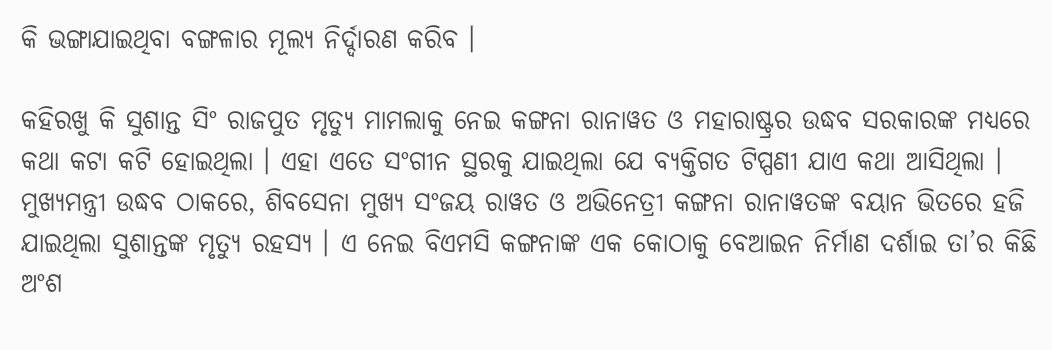କି ଭଙ୍ଗାଯାଇଥିବା ବଙ୍ଗଳାର ମୂଲ୍ୟ ନିର୍ଦ୍ଦାରଣ କରିବ ।

କହିରଖୁ କି ସୁଶାନ୍ତ ସିଂ ରାଜପୁତ ମୃତ୍ୟୁ ମାମଲାକୁ ନେଇ କଙ୍ଗନା ରାନାୱତ ଓ ମହାରାଷ୍ଟ୍ରର ଉଦ୍ଧବ ସରକାରଙ୍କ ମଧ୍ୟରେ କଥା କଟା କଟି ହୋଇଥିଲା । ଏହା ଏତେ ସଂଗୀନ ସ୍ଥରକୁ ଯାଇଥିଲା ଯେ ବ୍ୟକ୍ତିଗତ ଟିପ୍ପଣୀ ଯାଏ କଥା ଆସିଥିଲା । ମୁଖ୍ୟମନ୍ତ୍ରୀ ଉଦ୍ଧବ ଠାକରେ, ଶିବସେନା ମୁଖ୍ୟ ସଂଜୟ ରାୱତ ଓ ଅଭିନେତ୍ରୀ କଙ୍ଗନା ରାନାୱତଙ୍କ ବୟାନ ଭିତରେ ହଜି ଯାଇଥିଲା ସୁଶାନ୍ତଙ୍କ ମୃତ୍ୟୁ ରହସ୍ୟ । ଏ ନେଇ ବିଏମସି କଙ୍ଗନାଙ୍କ ଏକ କୋଠାକୁ ବେଆଇନ ନିର୍ମାଣ ଦର୍ଶାଇ ତା’ର କିଛି ଅଂଶ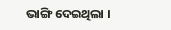ଭାଙ୍ଗି ଦେଇଥିଲା ।